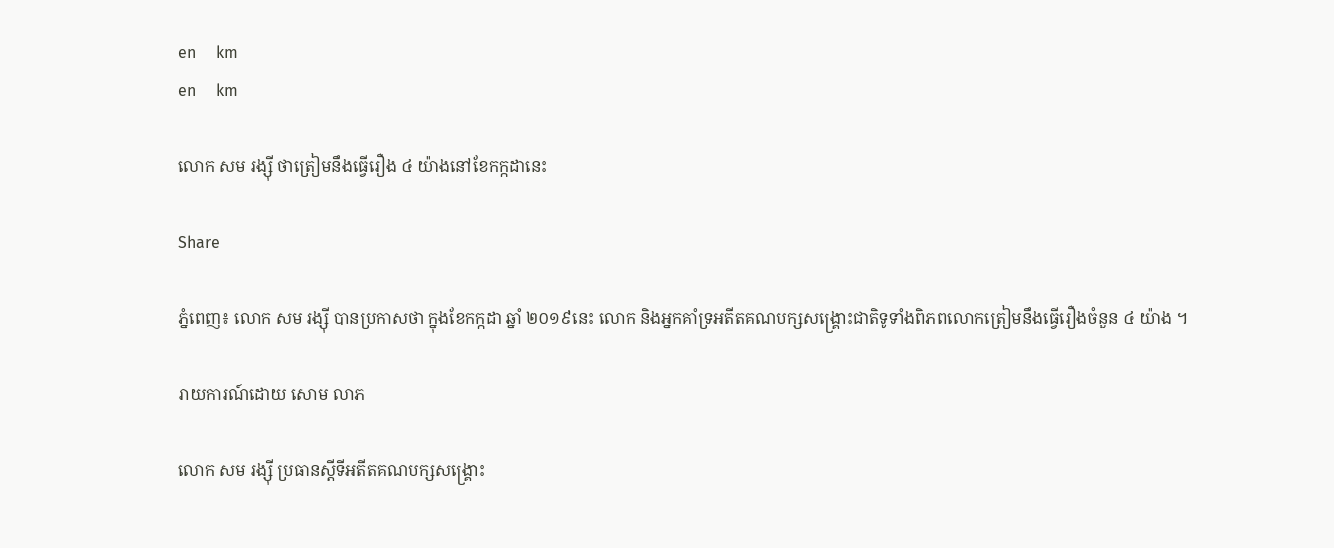en     km
en     km

លោក សម រង្ស៊ី ថាត្រៀមនឹងធ្វើរឿង ៤ យ៉ាងនៅខែកក្កដានេះ

Share

ភ្នំពេញ៖ លោក សម រង្ស៊ី បានប្រកាសថា ក្នុងខែកក្កដា ឆ្នាំ ២០១៩នេះ លោក និងអ្នកគាំទ្រអតីតគណបក្សសង្គ្រោះជាតិទូទាំងពិភពលោកត្រៀមនឹងធ្វើរឿងចំនួន ៤ យ៉ាង ។

រាយការណ៍ដោយ សោម លាភ

លោក សម រង្ស៊ី ប្រធានស្ដីទីអតីតគណបក្សសង្គ្រោះ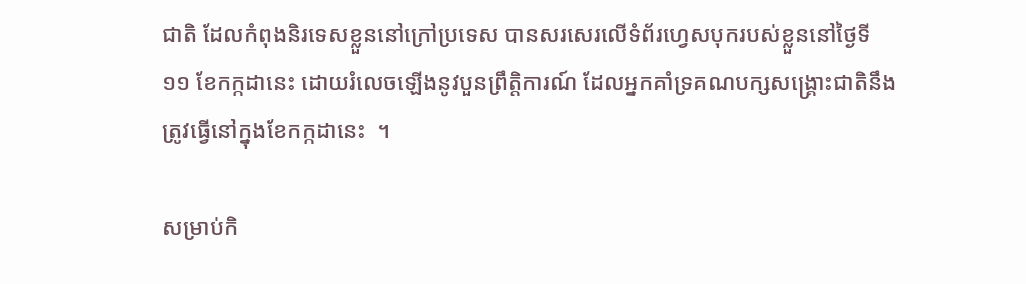ជាតិ ដែលកំពុងនិរទេសខ្លួននៅក្រៅប្រទេស បានសរសេរលើទំព័រហ្វេសបុករបស់ខ្លួននៅថ្ងៃទី ១១ ខែកក្កដានេះ ដោយរំលេចឡើងនូវបួនព្រឹត្តិការណ៍ ដែលអ្នកគាំទ្រគណបក្សសង្គ្រោះជាតិនឹងត្រូវធ្វើនៅក្នុងខែកក្កដានេះ  ។

សម្រាប់កិ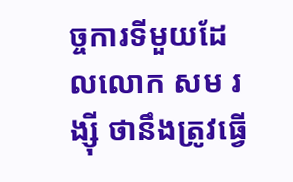ច្ចការទីមួយដែលលោក សម រង្ស៊ី ថានឹងត្រូវធ្វើ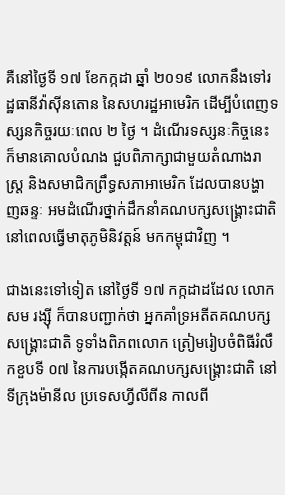គឺនៅថ្ងៃទី ១៧ ខែកក្កដា ឆ្នាំ ២០១៩ លោកនឹងទៅរដ្ឋធានីវ៉ាស៊ីនតោន នៃសហរដ្ឋអាមេរិក ដើម្បីបំពេញទស្សនកិច្ចរយៈពេល ២ ថ្ងៃ ។ ដំណើរទស្សនៈកិច្ចនេះ ក៏មានគោលបំណង ជួបពិភាក្សាជាមួយតំណាងរាស្ត្រ និងសមាជិកព្រឹទ្ធសភាអាមេរិក ដែលបានបង្ហាញឆន្ទៈ អមដំណើរថ្នាក់ដឹកនាំគណបក្សសង្គ្រោះជាតិ នៅពេលធ្វើមាតុភូមិនិវត្តន៍ មកកម្ពុជាវិញ ។

ជាងនេះទៅទៀត នៅថ្ងៃទី ១៧ កក្កដាដដែល លោក សម រង្ស៊ី ក៏បានបញ្ជាក់ថា អ្នកគាំទ្រអតីតគណបក្សសង្គ្រោះជាតិ ទូទាំងពិភពលោក ត្រៀមរៀបចំពិធីរំលឹកខួបទី ០៧ នៃការបង្កើតគណបក្សសង្គ្រោះជាតិ នៅទីក្រុងម៉ានីល ប្រទេសហ្វីលីពីន កាលពី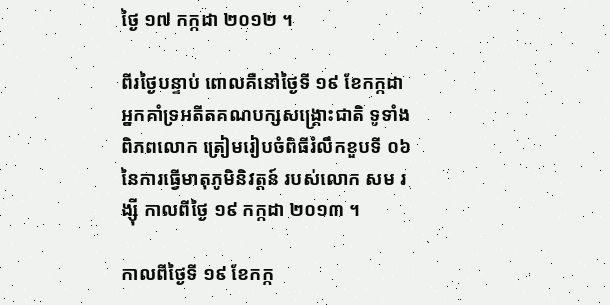ថ្ងៃ ១៧ កក្កដា ២០១២ ។

ពីរថ្ងៃបន្ទាប់ ពោលគឺនៅថ្ងៃទី ១៩ ខែកក្កដា  អ្នកគាំទ្រអតីតគណបក្សសង្គ្រោះជាតិ ទូទាំងពិភពលោក ត្រៀមរៀបចំពិធីរំលឹកខួបទី ០៦ នៃការធ្វើមាតុភូមិនិវត្តន៍ របស់លោក សម រង្ស៊ី កាលពីថ្ងៃ ១៩ កក្កដា ២០១៣ ។

កាលពីថ្ងៃទី ១៩ ខែកក្ក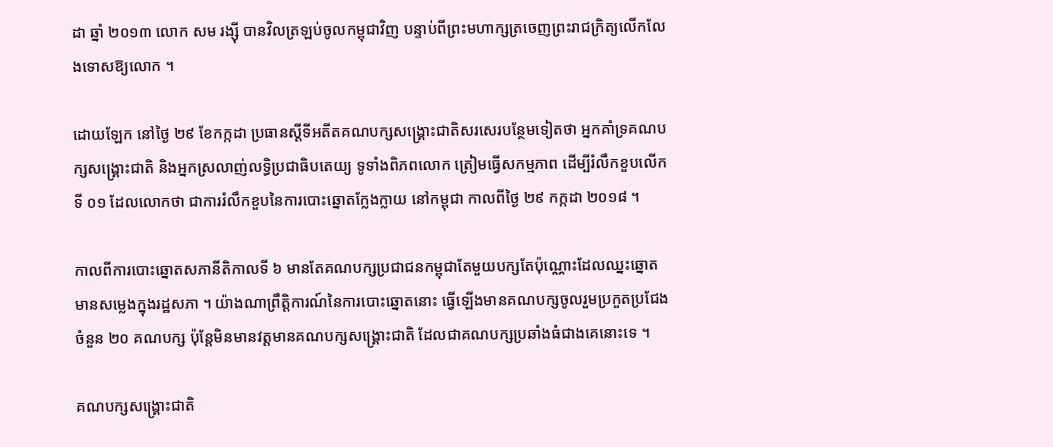ដា ឆ្នាំ ២០១៣ លោក សម រង្ស៊ី បានវិលត្រឡប់ចូលកម្ពុជាវិញ បន្ទាប់ពីព្រះមហាក្សត្រចេញព្រះរាជក្រិត្យលើកលែងទោសឱ្យលោក ។

ដោយឡែក នៅថ្ងៃ ២៩ ខែកក្កដា ប្រធានស្ដីទីអតីតគណបក្សសង្គ្រោះជាតិសរសេរបន្ថែមទៀតថា អ្នកគាំទ្រគណបក្សសង្គ្រោះជាតិ និងអ្នកស្រលាញ់លទ្ធិប្រជាធិបតេយ្យ ទូទាំងពិភពលោក ត្រៀមធ្វើសកម្មភាព ដើម្បីរំលឹកខួបលើកទី ០១ ដែលលោកថា ជាការរំលឹកខួបនៃការបោះឆ្នោតក្លែងក្លាយ នៅកម្ពុជា កាលពីថ្ងៃ ២៩ កក្កដា ២០១៨ ។

កាលពីការបោះឆ្នោតសភានីតិកាលទី ៦ មានតែគណបក្សប្រជាជនកម្ពុជាតែមួយបក្សតែប៉ុណ្ណោះដែលឈ្នះឆ្នោត មានសម្លេងក្នុងរដ្ឋសភា ។ យ៉ាងណាព្រឹត្តិការណ៍នៃការបោះឆ្នោតនោះ ធ្វើឡើងមានគណបក្សចូលរួមប្រកួតប្រជែងចំនួន ២០ គណបក្ស ប៉ុន្តែមិនមានវត្តមានគណបក្សសង្គ្រោះជាតិ ដែលជាគណបក្សប្រឆាំងធំជាងគេនោះទេ ។

គណបក្សសង្គ្រោះជាតិ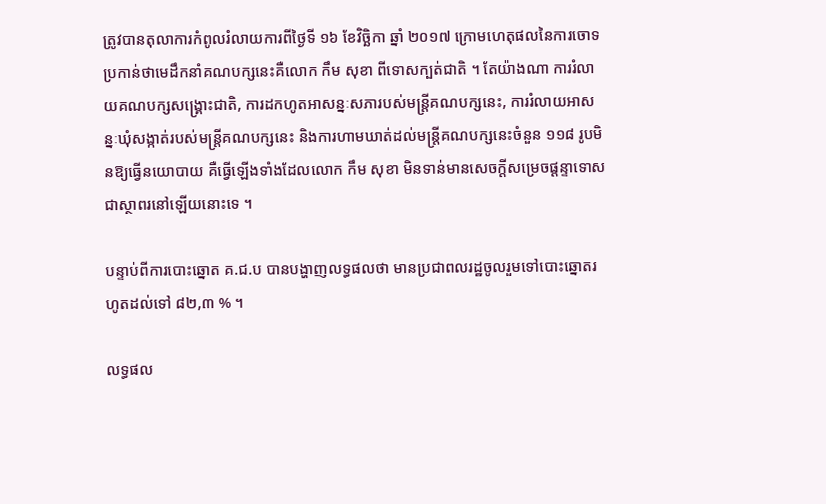ត្រូវបានតុលាការកំពូលរំលាយការពីថ្ងៃទី ១៦ ខែវិច្ឆិកា ឆ្នាំ ២០១៧ ក្រោមហេតុផលនៃការចោទប្រកាន់ថាមេដឹកនាំគណបក្សនេះគឺលោក កឹម សុខា ពីទោសក្បត់ជាតិ ។ តែយ៉ាងណា ការរំលាយគណបក្សសង្គ្រោះជាតិ, ការដកហូតអាសន្នៈសភារបស់មន្ត្រីគណបក្សនេះ, ការរំលាយអាសន្នៈឃុំសង្កាត់របស់មន្ត្រីគណបក្សនេះ និងការហាមឃាត់ដល់មន្ត្រីគណបក្សនេះចំនួន ១១៨ រូបមិនឱ្យធ្វើនយោបាយ គឺធ្វើឡើងទាំងដែលលោក កឹម សុខា មិនទាន់មានសេចក្ដីសម្រេចផ្ដន្ទាទោសជាស្ថាពរនៅឡើយនោះទេ ។

បន្ទាប់ពីការបោះឆ្នោត គ.ជ.ប បានបង្ហាញលទ្ធផលថា មានប្រជាពលរដ្ឋចូលរួមទៅបោះឆ្នោតរហូតដល់ទៅ ៨២,៣ % ។

លទ្ធផល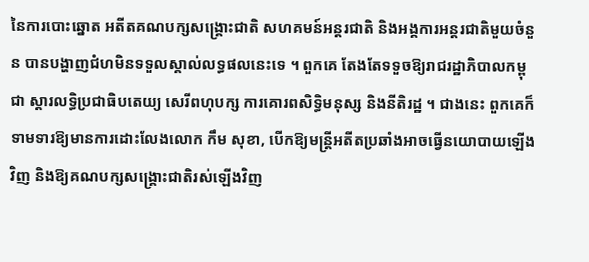នៃការបោះឆ្នោត អតីតគណបក្សសង្គ្រោះជាតិ សហគមន៍អន្តរជាតិ និងអង្គការអន្តរជាតិមួយចំនួន បានបង្ហាញជំហមិនទទួលស្គាល់លទ្ធផលនេះទេ ។ ពួកគេ តែងតែទទួចឱ្យរាជរដ្ឋាភិបាលកម្ពុជា ស្ដារលទ្ធិប្រជាធិបតេយ្យ សេរីពហុបក្ស ការគោរពសិទ្ធិមនុស្ស និងនីតិរដ្ឋ ។ ជាងនេះ ពួកគេក៏ទាមទារឱ្យមានការដោះលែងលោក កឹម សុខា, បើកឱ្យមន្ត្រីអតីតប្រឆាំងអាចធ្វើនយោបាយឡើងវិញ និងឱ្យគណបក្សសង្គ្រោះជាតិរស់ឡើងវិញ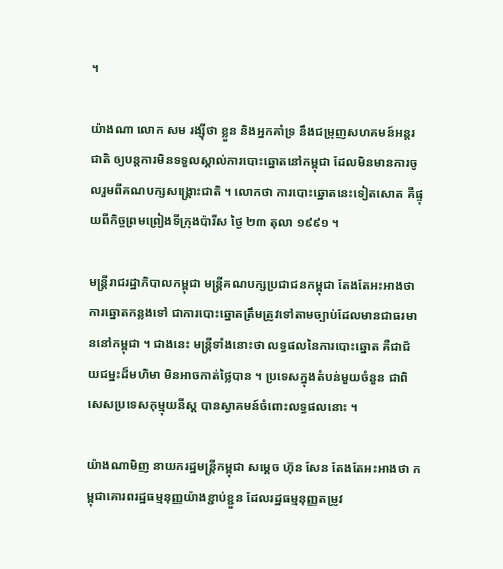។

យ៉ាងណា លោក សម រង្ស៊ីថា ខ្លួន និងអ្នកគាំទ្រ នឹងជម្រុញសហគមន៍អន្តរជាតិ ឲ្យបន្តការមិនទទួលស្គាល់ការបោះឆ្នោតនៅកម្ពុជា ដែលមិនមានការចូលរួមពីគណបក្សសង្គ្រោះជាតិ ។ លោកថា ការបោះឆ្នោតនេះទៀតសោត គឺផ្ទុយពីកិច្ចព្រមព្រៀងទីក្រុងប៉ារីស ថ្ងៃ ២៣ តុលា ១៩៩១ ។

មន្ត្រីរាជរដ្ឋាភិបាលកម្ពុជា មន្ត្រីគណបក្សប្រជាជនកម្ពុជា តែងតែអះអាងថា ការឆ្នោតកន្លងទៅ ជាការបោះឆ្នោតត្រឹមត្រូវទៅតាមច្បាប់ដែលមានជាធរមាននៅកម្ពុជា ។ ជាងនេះ មន្ត្រីទាំងនោះថា លទ្ធផលនៃការបោះឆ្នោត គឺជាជ័យជម្នះដ៏មហិមា មិនអាចកាត់ថ្លៃបាន ។ ប្រទេសក្នុងតំបន់មួយចំនួន ជាពិសេសប្រទេសកុម្មុយនីស្ត បានស្វាគមន៍ចំពោះលទ្ធផលនោះ ។

យ៉ាងណាមិញ នាយករដ្ឋមន្ត្រីកម្ពុជា សម្ដេច ហ៊ុន សែន តែងតែអះអាងថា កម្ពុជាគោរពរដ្ឋធម្មនុញ្ញយ៉ាងខ្ជាប់ខ្ជួន ដែលរដ្ឋធម្មនុញ្ញតម្រូវ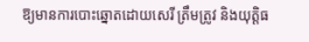ឱ្យមានការបោះឆ្នោតដោយសេរី ត្រឹមត្រូវ និងយុត្តិធ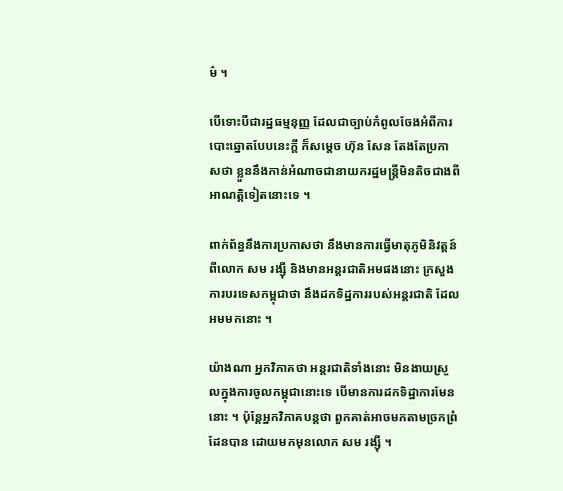ម៌ ។

បើទោះបីជារដ្ឋធម្មនុញ្ញ ដែលជាច្បាប់កំពូលចែងអំពីការបោះឆ្នោតបែបនេះក្ដី ក៏សម្ដេច ហ៊ុន សែន តែងតែប្រកាសថា ខ្លួននឹងកាន់អំណាចជានាយករដ្ឋមន្ត្រីមិនតិចជាងពីអាណត្តិទៀតនោះទេ ។

ពាក់ព័ន្ធនឹងការប្រកាសថា នឹងមានការធ្វើមាតុភូមិនិវត្តន៍ពីលោក សម រង្ស៊ី និងមានអន្តរជាតិអមផងនោះ ក្រសួងការបរទេសកម្ពុជាថា នឹងដកទិដ្ឋការរបស់អន្តរជាតិ ដែលអមមកនោះ ។

យ៉ាងណា អ្នកវិភាគថា អន្តរជាតិទាំងនោះ មិនងាយស្រួលក្នុងការចូលកម្ពុជានោះទេ បើមានការដកទិដ្ឋាការមែននោះ ។ ប៉ុន្តែអ្នកវិភាគបន្តថា ពួកគាត់អាចមកតាមច្រកព្រំដែនបាន ដោយមកមុនលោក សម រង្ស៊ី ។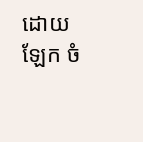ដោយឡែក ចំ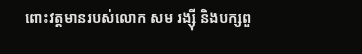ពោះវត្តមានរបស់លោក សម រង្ស៊ី និងបក្សពួ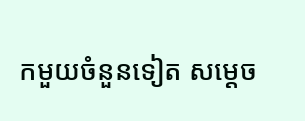កមួយចំនួនទៀត សម្ដេច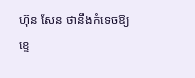ហ៊ុន សែន ថានឹងកំទេចឱ្យខ្ទេ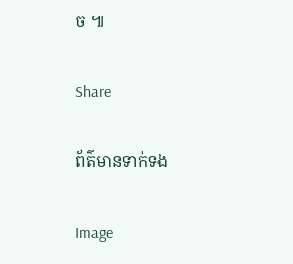ច ៕

Share

ព័ត៌មានទាក់ទង

Image